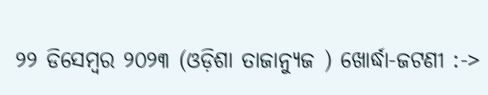୨୨ ଡିସେମ୍ବର ୨୦୨୩ (ଓଡ଼ିଶା ତାଜାନ୍ୟୁଜ ) ଖୋର୍ଦ୍ଧା-ଜଟଣୀ :->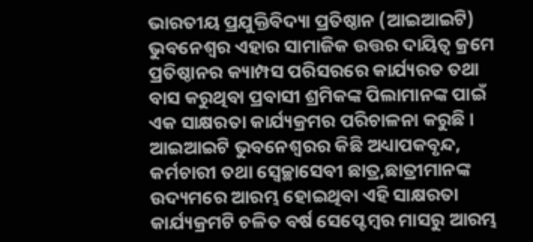ଭାରତୀୟ ପ୍ରଯୁକ୍ତିବିଦ୍ୟା ପ୍ରତିଷ୍ଠାନ (ଆଇଆଇଟି) ଭୁବନେଶ୍ୱର ଏହାର ସାମାଜିକ ଉତ୍ତର ଦାୟିତ୍ୱ କ୍ରମେ ପ୍ରତିଷ୍ଠାନର କ୍ୟାମ୍ପସ ପରିସରରେ କାର୍ଯ୍ୟରତ ତଥା ବାସ କରୁଥିବା ପ୍ରବାସୀ ଶ୍ରମିକଙ୍କ ପିଲାମାନଙ୍କ ପାଇଁ ଏକ ସାକ୍ଷରତା କାର୍ଯ୍ୟକ୍ରମର ପରିଚାଳନା କରୁଛି । ଆଇଆଇଟି ଭୁବନେଶ୍ୱରର କିଛି ଅଧ୍ୟାପକବୃନ୍ଦ, କର୍ମଚାରୀ ତଥା ସ୍ୱେଚ୍ଛାସେବୀ ଛାତ୍ର,ଛାତ୍ରୀମାନଙ୍କ ଉଦ୍ୟମରେ ଆରମ୍ଭ ହୋଇଥିବା ଏହି ସାକ୍ଷରତା କାର୍ଯ୍ୟକ୍ରମଟି ଚଳିତ ବର୍ଷ ସେପ୍ଟେମ୍ବର ମାସରୁ ଆରମ୍ଭ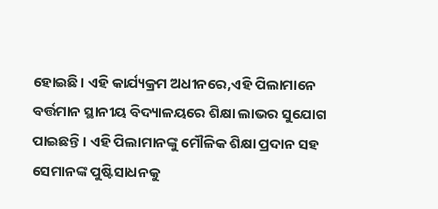ହୋଇଛି। ଏହି କାର୍ଯ୍ୟକ୍ରମ ଅଧୀନରେ,ଏହି ପିଲାମାନେ ବର୍ତ୍ତମାନ ସ୍ଥାନୀୟ ବିଦ୍ୟାଳୟରେ ଶିକ୍ଷା ଲାଭର ସୁଯୋଗ ପାଇଛନ୍ତି। ଏହି ପିଲାମାନଙ୍କୁ ମୌଳିକ ଶିକ୍ଷା ପ୍ରଦାନ ସହ ସେମାନଙ୍କ ପୁଷ୍ଟିସାଧନକୁ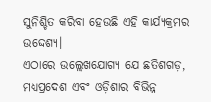ସୁନିଶ୍ଚିତ କରିବା ହେଉଛି ଏହି କାର୍ଯ୍ୟକ୍ରମର ଉଦ୍ଦେଶ୍ୟ।
ଏଠାରେ ଉଲ୍ଲେଖଯୋଗ୍ୟ ଯେ ଛତିଶଗଡ଼, ମଧ୍ୟପ୍ରଦେଶ ଏବଂ ଓଡ଼ିଶାର ବିଭିନ୍ନ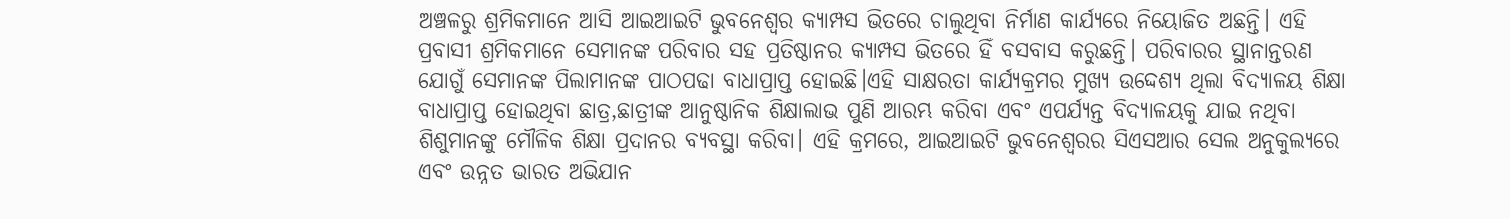ଅଞ୍ଚଳରୁ ଶ୍ରମିକମାନେ ଆସି ଆଇଆଇଟି ଭୁବନେଶ୍ୱର କ୍ୟାମ୍ପସ ଭିତରେ ଚାଲୁଥିବା ନିର୍ମାଣ କାର୍ଯ୍ୟରେ ନିୟୋଜିତ ଅଛନ୍ତି। ଏହି ପ୍ରବାସୀ ଶ୍ରମିକମାନେ ସେମାନଙ୍କ ପରିବାର ସହ ପ୍ରତିଷ୍ଠାନର କ୍ୟାମ୍ପସ ଭିତରେ ହିଁ ବସବାସ କରୁଛନ୍ତି। ପରିବାରର ସ୍ଥାନାନ୍ତରଣ ଯୋଗୁଁ ସେମାନଙ୍କ ପିଲାମାନଙ୍କ ପାଠପଢା ବାଧାପ୍ରାପ୍ତ ହୋଇଛି।ଏହି ସାକ୍ଷରତା କାର୍ଯ୍ୟକ୍ରମର ମୁଖ୍ୟ ଉଦ୍ଦେଶ୍ୟ ଥିଲା ବିଦ୍ୟାଳୟ ଶିକ୍ଷା ବାଧାପ୍ରାପ୍ତ ହୋଇଥିବା ଛାତ୍ର,ଛାତ୍ରୀଙ୍କ ଆନୁଷ୍ଠାନିକ ଶିକ୍ଷାଲାଭ ପୁଣି ଆରମ୍ଭ କରିବା ଏବଂ ଏପର୍ଯ୍ୟନ୍ତ ବିଦ୍ୟାଳୟକୁ ଯାଇ ନଥିବା ଶିଶୁମାନଙ୍କୁ ମୌଳିକ ଶିକ୍ଷା ପ୍ରଦାନର ବ୍ୟବସ୍ଥା କରିବା। ଏହି କ୍ରମରେ, ଆଇଆଇଟି ଭୁବନେଶ୍ୱରର ସିଏସଆର ସେଲ ଅନୁକୁଲ୍ୟରେ ଏବଂ ଉନ୍ନତ ଭାରତ ଅଭିଯାନ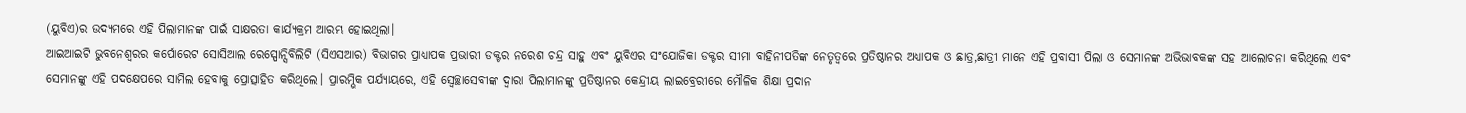(ୟୁବିଏ)ର ଉଦ୍ୟମରେ ଏହି ପିଲାମାନଙ୍କ ପାଇଁ ସାକ୍ଷରତା କାର୍ଯ୍ୟକ୍ରମ ଆରମ୍ଭ ହୋଇଥିଲା।
ଆଇଆଇଟି ଭୁବନେଶ୍ୱରର କର୍ପୋରେଟ ସୋସିଆଲ ରେସ୍ପୋନ୍ସିବିଲିଟି (ସିଏସଆର) ବିଭାଗର ପ୍ରାଧ୍ୟାପକ ପ୍ରଭାରୀ ଡକ୍ଟର ନରେଶ ଚନ୍ଦ୍ର ସାହୁ ଏବଂ ୟୁବିଏର ସଂଯୋଜିକା ଡକ୍ଟର ସୀମା ବାହିନୀପତିଙ୍କ ନେତୃତ୍ୱରେ ପ୍ରତିଷ୍ଠାନର ଅଧ୍ୟାପକ ଓ ଛାତ୍ର,ଛାତ୍ରୀ ମାନେ ଏହି ପ୍ରବାସୀ ପିଲା ଓ ସେମାନଙ୍କ ଅଭିଭାବକଙ୍କ ସହ ଆଲୋଚନା କରିଥିଲେ ଏବଂ ସେମାନଙ୍କୁ ଏହି ପଦକ୍ଷେପରେ ସାମିଲ ହେବାକୁ ପ୍ରୋତ୍ସାହିତ କରିଥିଲେ। ପ୍ରାରମ୍ଭିକ ପର୍ଯ୍ୟାୟରେ, ଏହି ସ୍ୱେଚ୍ଛାସେବୀଙ୍କ ଦ୍ୱାରା ପିଲାମାନଙ୍କୁ ପ୍ରତିଷ୍ଠାନର କେନ୍ଦ୍ରୀୟ ଲାଇବ୍ରେରୀରେ ମୌଳିକ ଶିକ୍ଷା ପ୍ରଦାନ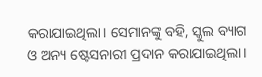କରାଯାଇଥିଲା। ସେମାନଙ୍କୁ ବହି, ସ୍କୁଲ ବ୍ୟାଗ ଓ ଅନ୍ୟ ଷ୍ଟେସନାରୀ ପ୍ରଦାନ କରାଯାଇଥିଲା।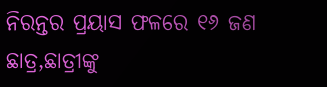ନିରନ୍ତର ପ୍ରୟାସ ଫଳରେ ୧୬ ଜଣ ଛାତ୍ର,ଛାତ୍ରୀଙ୍କୁ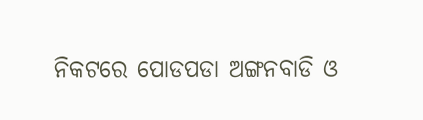ନିକଟରେ ପୋଡପଡା ଅଙ୍ଗନବାଡି ଓ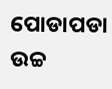ପୋଡାପଡା ଉଚ୍ଚ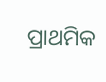ପ୍ରାଥମିକ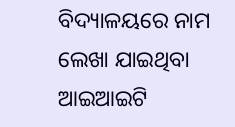ବିଦ୍ୟାଳୟରେ ନାମ ଲେଖା ଯାଇଥିବା ଆଇଆଇଟି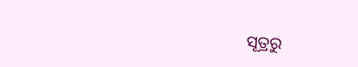ସୂତ୍ରରୁ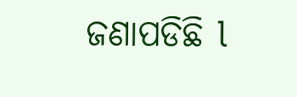ଜଣାପଡିଛି l